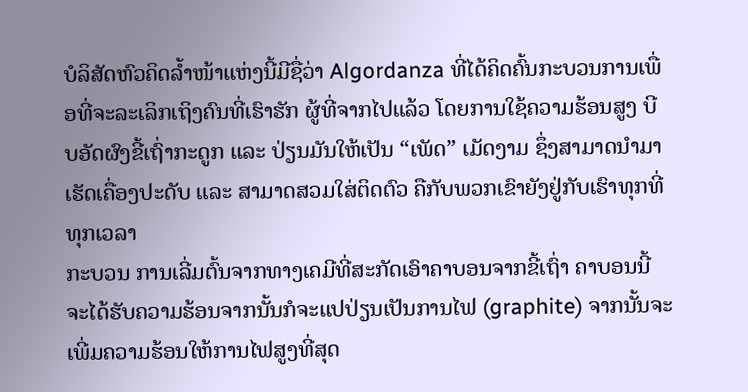ບໍລິສັດຫົວຄິດລ້ຳໜ້າແຫ່ງນີ້ມີຊື່ວ່າ Algordanza ທີ່ໄດ້ຄິດຄົ້ນກະບວນການເພື່ອທີ່ຈະລະເລິກເຖິງຄົນທີ່ເຮົາຮັກ ຜູ້ທີ່ຈາກໄປແລ້ວ ໂດຍການໃຊ້ຄວາມຮ້ອນສູງ ບີບອັດຜົງຂີ້ເຖົ່າກະດູກ ແລະ ປ່ຽນມັນໃຫ້ເປັນ “ເພັດ” ເມັດງາມ ຊຶ່ງສາມາດນຳມາເຮັດເຄື່ອງປະດັບ ແລະ ສາມາດສວມໃສ່ຕິດຕົວ ຄືກັບພວກເຂົາຍັງຢູ່ກັບເຮົາທຸກທີ່ທຸກເວລາ
ກະບວນ ການເລີ່ມຕົ້ນຈາກທາງເຄມີທີ່ສະກັດເອົາຄາບອນຈາກຂີ້ເຖົ່າ ຄາບອນນີ້ຈະໄດ້ຮັບຄວາມຮ້ອນຈາກນັ້ນກໍຈະແປປ່ຽນເປັນການໄຟ (graphite) ຈາກນັ້ນຈະເພີ່ມຄວາມຮ້ອນໃຫ້ການໄຟສູງທີ່ສຸດ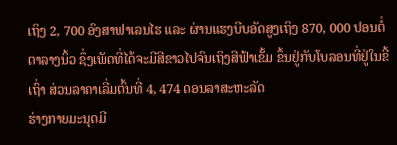ເຖິງ 2, 700 ອົງສາຟາເລນໄຮ ແລະ ຜ່ານແຮງບີບອັດສູງເຖິງ 870, 000 ປອນຕໍ່ຕາລາງນິ້ວ ຊຶ່ງເພັດທີ່ໄດ້ຈະມີສີຂາວໄປຈົນເຖິງສີຟ້າເຂັ້ມ ຂຶ້ນຢູ່ກັບໂບລອນທີ່ຢູ່ໃນຂີ້ເຖົ່າ ສ່ວນລາຄາເລີ່ມຕົ້ນທີ່ 4, 474 ດອນລາສະຫະລັດ
ຮ່າງກາຍມະນຸດມີ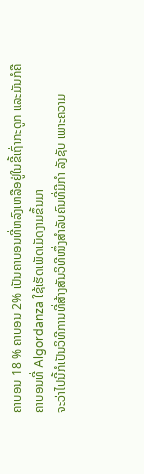ຄາບອນ 18 % ຄາບອນ 2% ເປັນຄາບອນທີ່ຫລົງເຫລືອຢູ່ໃນຂີ້ເຖົ່າກະດູກ ແລະມັນກໍຄືຄາບອນທີ່ Algordanza ໃຊ້ເຮັດເພັດເມັດງາມຂຶ້ນມາ
ຈະວ່າໄປນີ້ກໍເປັນວິທີການທີ່ສ້າງສັນວິທີໜຶ່ງສຳລັບຄົນທີ່ມີກຳ ລັງຊັບ ເພາະຄວາມ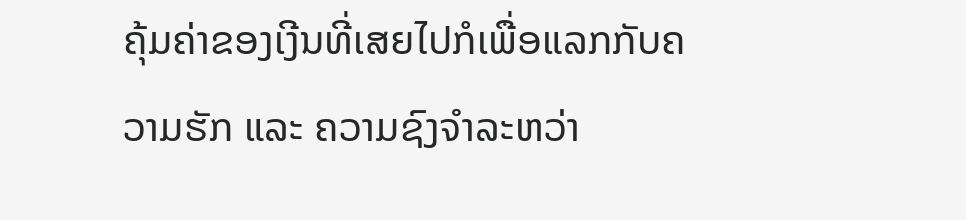ຄຸ້ມຄ່າຂອງເງີນທີ່ເສຍໄປກໍເພື່ອແລກກັບຄວາມຮັກ ແລະ ຄວາມຊົງຈຳລະຫວ່າ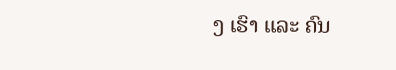ງ ເຮົາ ແລະ ຄົນ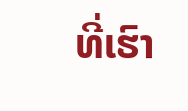ທີ່ເຮົາ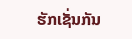ຮັກເຊັ່ນກັນ